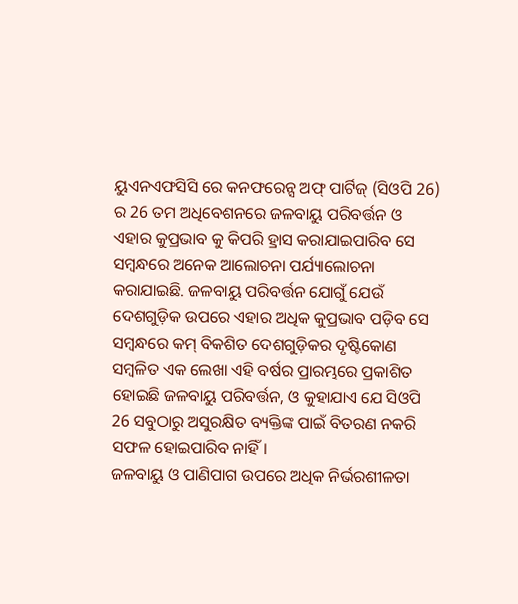ୟୁଏନଏଫସିସି ରେ କନଫରେନ୍ସ ଅଫ୍ ପାର୍ଟିଜ୍ (ସିଓପି 26) ର 26 ତମ ଅଧିବେଶନରେ ଜଳବାୟୁ ପରିବର୍ତ୍ତନ ଓ ଏହାର କୁପ୍ରଭାବ କୁ କିପରି ହ୍ରାସ କରାଯାଇପାରିବ ସେ ସମ୍ବନ୍ଧରେ ଅନେକ ଆଲୋଚନା ପର୍ଯ୍ୟାଲୋଚନା କରାଯାଇଛି. ଜଳବାୟୁ ପରିବର୍ତ୍ତନ ଯୋଗୁଁ ଯେଉଁ ଦେଶଗୁଡ଼ିକ ଉପରେ ଏହାର ଅଧିକ କୁପ୍ରଭାବ ପଡ଼ିବ ସେ ସମ୍ବନ୍ଧରେ କମ୍ ବିକଶିତ ଦେଶଗୁଡ଼ିକର ଦୃଷ୍ଟିକୋଣ ସମ୍ବଳିତ ଏକ ଲେଖା ଏହି ବର୍ଷର ପ୍ରାରମ୍ଭରେ ପ୍ରକାଶିତ ହୋଇଛି ଜଳବାୟୁ ପରିବର୍ତ୍ତନ, ଓ କୁହାଯାଏ ଯେ ସିଓପି 26 ସବୁଠାରୁ ଅସୁରକ୍ଷିତ ବ୍ୟକ୍ତିଙ୍କ ପାଇଁ ବିତରଣ ନକରି ସଫଳ ହୋଇପାରିବ ନାହିଁ।
ଜଳବାୟୁ ଓ ପାଣିପାଗ ଉପରେ ଅଧିକ ନିର୍ଭରଶୀଳତା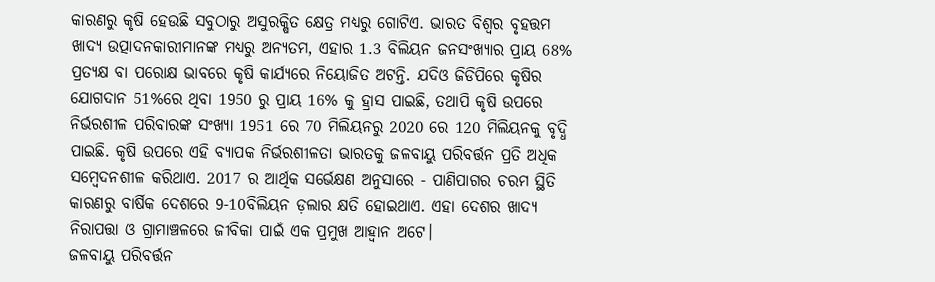କାରଣରୁ କୃଷି ହେଉଛି ସବୁଠାରୁ ଅସୁରକ୍ଷିତ କ୍ଷେତ୍ର ମଧ୍ୟରୁ ଗୋଟିଏ. ଭାରତ ବିଶ୍ୱର ବୃହତ୍ତମ ଖାଦ୍ୟ ଉତ୍ପାଦନକାରୀମାନଙ୍କ ମଧ୍ୟରୁ ଅନ୍ୟତମ, ଏହାର 1.3 ବିଲିୟନ ଜନସଂଖ୍ୟାର ପ୍ରାୟ 68% ପ୍ରତ୍ୟକ୍ଷ ବା ପରୋକ୍ଷ ଭାବରେ କୃଷି କାର୍ଯ୍ୟରେ ନିୟୋଜିତ ଅଟନ୍ତି. ଯଦିଓ ଜିଡିପିରେ କୃଷିର ଯୋଗଦାନ 51%ରେ ଥିବା 1950 ରୁ ପ୍ରାୟ 16% କୁ ହ୍ରାସ ପାଇଛି, ତଥାପି କୃଷି ଉପରେ ନିର୍ଭରଶୀଳ ପରିବାରଙ୍କ ସଂଖ୍ୟା 1951 ରେ 70 ମିଲିୟନରୁ 2020 ରେ 120 ମିଲିୟନକୁ ବୃଦ୍ଧି ପାଇଛି. କୃଷି ଉପରେ ଏହି ବ୍ୟାପକ ନିର୍ଭରଶୀଳତା ଭାରତକୁ ଜଳବାୟୁ ପରିବର୍ତ୍ତନ ପ୍ରତି ଅଧିକ ସମ୍ବେଦନଶୀଳ କରିଥାଏ. 2017 ର ଆର୍ଥିକ ସର୍ଭେକ୍ଷଣ ଅନୁସାରେ - ପାଣିପାଗର ଚରମ ସ୍ଥିତି କାରଣରୁ ବାର୍ଷିକ ଦେଶରେ 9-10ବିଲିୟନ ଡ଼ଲାର କ୍ଷତି ହୋଇଥାଏ. ଏହା ଦେଶର ଖାଦ୍ୟ ନିରାପତ୍ତା ଓ ଗ୍ରାମାଞ୍ଚଳରେ ଜୀବିକା ପାଇଁ ଏକ ପ୍ରମୁଖ ଆହ୍ୱାନ ଅଟେ।
ଜଳବାୟୁ ପରିବର୍ତ୍ତନ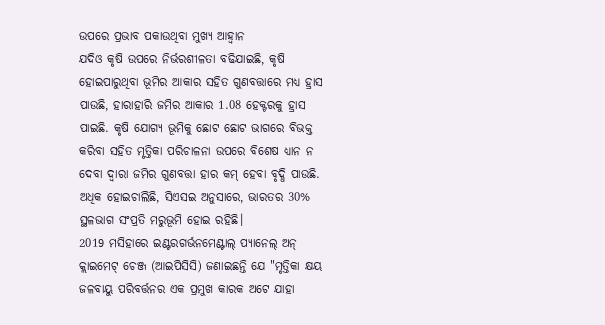ଉପରେ ପ୍ରଭାବ ପକାଉଥିବା ମୁଖ୍ୟ ଆହ୍ୱାନ
ଯଦିଓ କୃଷି ଉପରେ ନିର୍ଭରଶୀଳତା ବଢିଯାଇଛି, କୃଷି ହୋଇପାରୁଥିବା ଭୂମିର ଆକାର ସହିତ ଗୁଣବତ୍ତାରେ ମଧ୍ୟ ହ୍ରାସ ପାଉଛି, ହାରାହାରି ଜମିର ଆକାର 1.08 ହେକ୍ଟରକୁ ହ୍ରାସ ପାଇଛି. କୃଷି ଯୋଗ୍ୟ ଭୂମିକୁ ଛୋଟ ଛୋଟ ଭାଗରେ ବିଭକ୍ତ କରିବା ସହିତ ମୃତ୍ତିକା ପରିଚାଳନା ଉପରେ ବିଶେଷ ଧ୍ୟାନ ନ ଦେବା ଦ୍ୱାରା ଜମିର ଗୁଣବତ୍ତା ହାର କମ୍ ହେବା ବୃଦ୍ଧି ପାଉଛି. ଅଧିକ ହୋଇଚାଲିଛି, ସିଏସଇ ଅନୁସାରେ, ଭାରତର 30% ସ୍ଥଳଭାଗ ସଂପ୍ରତି ମରୁଭୂମି ହୋଇ ରହିଛି।
2019 ମସିହାରେ ଇଣ୍ଟରଗର୍ଭନମେଣ୍ଟାଲ୍ ପ୍ୟାନେଲ୍ ଅନ୍ କ୍ଲାଇମେଟ୍ ଚେଞ୍ଜ (ଆଇପିସିସି) ଜଣାଇଛନ୍ତି ଯେ "ମୃତ୍ତିକା କ୍ଷୟ ଜଳବାୟୁ ପରିବର୍ତ୍ତନର ଏକ ପ୍ରମୁଖ କାରକ ଅଟେ ଯାହା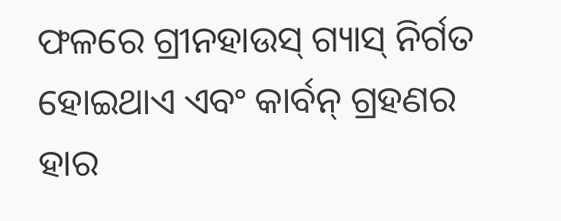ଫଳରେ ଗ୍ରୀନହାଉସ୍ ଗ୍ୟାସ୍ ନିର୍ଗତ ହୋଇଥାଏ ଏବଂ କାର୍ବନ୍ ଗ୍ରହଣର ହାର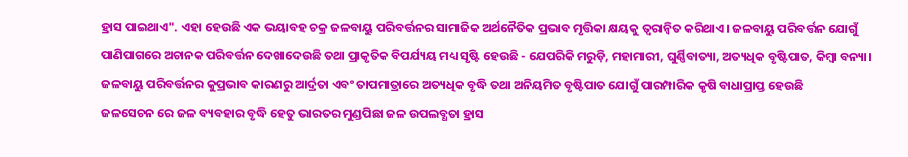ହ୍ରାସ ପାଇଥାଏ". ଏହା ହେଉଛି ଏକ ଭୟାବହ ଚକ୍ର ଜଳବାୟୁ ପରିବର୍ତ୍ତନର ସାମାଜିକ ଅର୍ଥନୈତିକ ପ୍ରଭାବ ମୃତ୍ତିକା କ୍ଷୟକୁ ତ୍ୱରାନ୍ୱିତ କରିଥାଏ। ଜଳବାୟୁ ପରିବର୍ତ୍ତନ ଯୋଗୁଁ ପାଣିପାଗରେ ଅଚାନକ ପରିବର୍ତ୍ତନ ଦେଖାଦେଉଛି ତଥା ପ୍ରାକୃତିକ ବିପର୍ଯ୍ୟୟ ମଧ୍ୟ ସୃଷ୍ଟି ହେଉଛି - ଯେପରିକି ମରୁଡ଼ି, ମହାମାରୀ, ଘୁର୍ଣ୍ଣିବାତ୍ୟା, ଅତ୍ୟଧିକ ବୃଷ୍ଟିପାତ, କିମ୍ବା ବନ୍ୟା। ଜଳବାୟୁ ପରିବର୍ତ୍ତନର କୁପ୍ରଭାବ କାରଣରୁ ଆର୍ଦ୍ରତା ଏବଂ ତାପମାତ୍ରାରେ ଅତ୍ୟଧିକ ବୃଦ୍ଧି ତଥା ଅନିୟମିତ ବୃଷ୍ଟିପାତ ଯୋଗୁଁ ପାରମ୍ପାରିକ କୃଷି ବାଧାପ୍ରାପ୍ତ ହେଉଛି
ଜଳସେଚନ ରେ ଜଳ ବ୍ୟବହାର ବୃଦ୍ଧି ହେତୁ ଭାରତର ମୁଣ୍ଡପିଛା ଜଳ ଉପଲବ୍ଧତା ହ୍ରାସ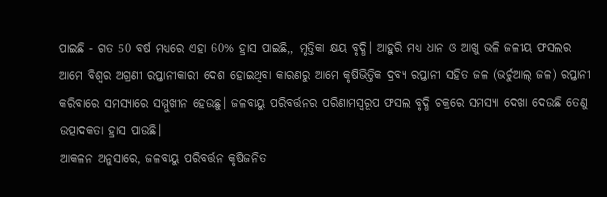ପାଇଛି - ଗତ 50 ବର୍ଷ ମଧ୍ୟରେ ଏହା 60% ହ୍ରାସ ପାଇଛି,, ମୃତ୍ତିକା କ୍ଷୟ ବୃଦ୍ଧି। ଆହୁରି ମଧ୍ୟ ଧାନ ଓ ଆଖୁ ଭଳି ଜଳୀୟ ଫସଲର ଆମେ ବିଶ୍ଵର ଅଗ୍ରଣୀ ରପ୍ତାନୀକାରୀ ଦେଶ ହୋଇଥିବା କାରଣରୁ ଆମେ କୃଷିଭିତ୍ତିକ ଦ୍ରବ୍ୟ ରପ୍ତାନୀ ସହିତ ଜଳ (ଭର୍ଚୁଆଲ୍ ଜଳ) ରପ୍ତାନୀ କରିବାରେ ସମସ୍ୟାରେ ସମ୍ମୁଖୀନ ହେଉଛୁ। ଜଳବାୟୁ ପରିବର୍ତ୍ତନର ପରିଣାମସ୍ୱରୂପ ଫସଲ ବୃଦ୍ଧି ଚକ୍ରରେ ସମସ୍ୟା ଦେଖା ଦେଉଛି ତେଣୁ ଉତ୍ପାଦକତା ହ୍ରାସ ପାଉଛି।
ଆକଳନ ଅନୁସାରେ, ଜଳବାୟୁ ପରିବର୍ତ୍ତନ କୃଷିଜନିତ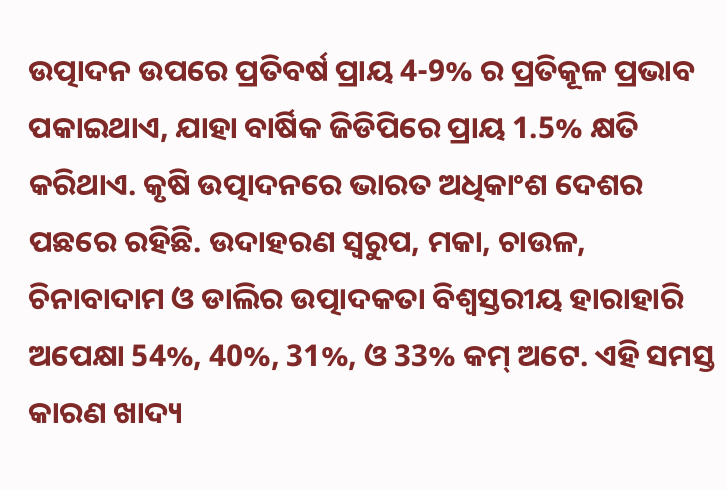ଉତ୍ପାଦନ ଉପରେ ପ୍ରତିବର୍ଷ ପ୍ରାୟ 4-9% ର ପ୍ରତିକୂଳ ପ୍ରଭାବ ପକାଇଥାଏ, ଯାହା ବାର୍ଷିକ ଜିଡିପିରେ ପ୍ରାୟ 1.5% କ୍ଷତି କରିଥାଏ. କୃଷି ଉତ୍ପାଦନରେ ଭାରତ ଅଧିକାଂଶ ଦେଶର ପଛରେ ରହିଛି. ଉଦାହରଣ ସ୍ୱରୁପ, ମକା, ଚାଉଳ, ଚିନାବାଦାମ ଓ ଡାଲିର ଉତ୍ପାଦକତା ବିଶ୍ୱସ୍ତରୀୟ ହାରାହାରି ଅପେକ୍ଷା 54%, 40%, 31%, ଓ 33% କମ୍ ଅଟେ. ଏହି ସମସ୍ତ କାରଣ ଖାଦ୍ୟ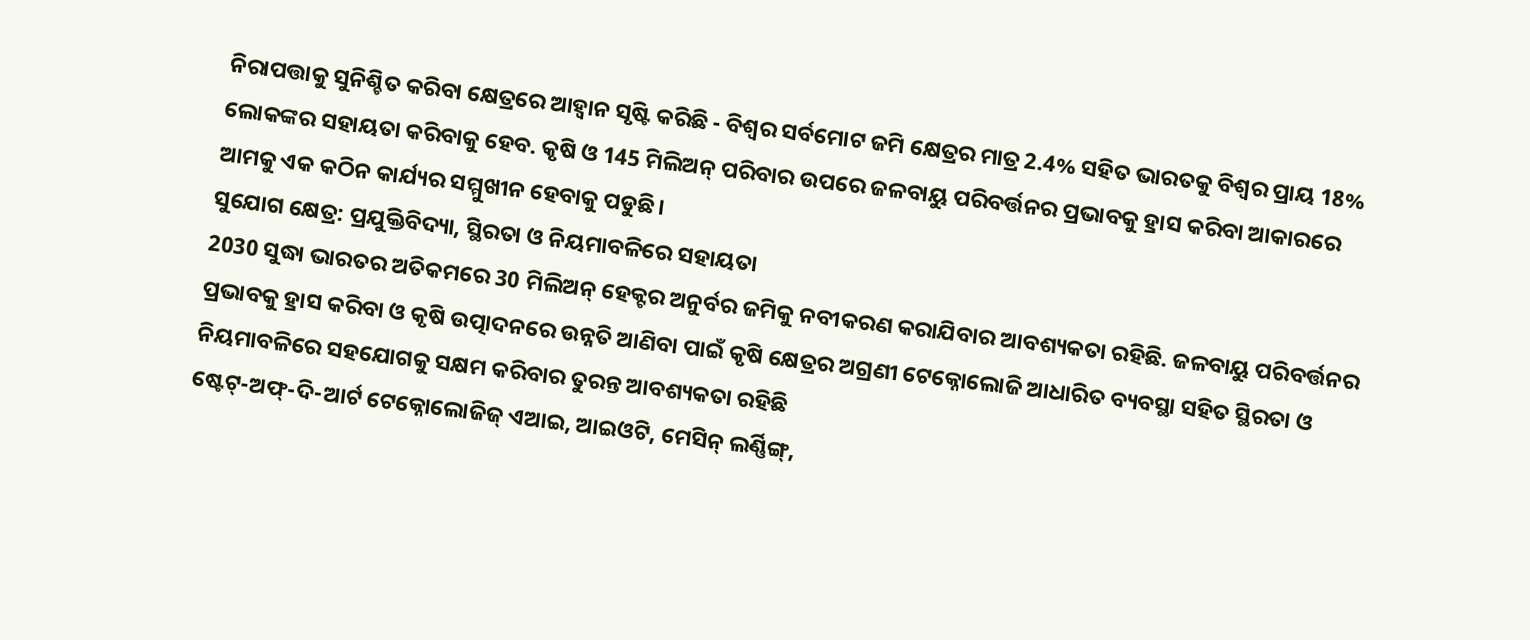ନିରାପତ୍ତାକୁ ସୁନିଶ୍ଚିତ କରିବା କ୍ଷେତ୍ରରେ ଆହ୍ୱାନ ସୃଷ୍ଟି କରିଛି - ବିଶ୍ୱର ସର୍ବମୋଟ ଜମି କ୍ଷେତ୍ରର ମାତ୍ର 2.4% ସହିତ ଭାରତକୁ ବିଶ୍ୱର ପ୍ରାୟ 18% ଲୋକଙ୍କର ସହାୟତା କରିବାକୁ ହେବ. କୃଷି ଓ 145 ମିଲିଅନ୍ ପରିବାର ଉପରେ ଜଳବାୟୁ ପରିବର୍ତ୍ତନର ପ୍ରଭାବକୁ ହ୍ରାସ କରିବା ଆକାରରେ ଆମକୁ ଏକ କଠିନ କାର୍ଯ୍ୟର ସମ୍ମୁଖୀନ ହେବାକୁ ପଡୁଛି।
ସୁଯୋଗ କ୍ଷେତ୍ର: ପ୍ରଯୁକ୍ତିବିଦ୍ୟା, ସ୍ଥିରତା ଓ ନିୟମାବଳିରେ ସହାୟତା
2030 ସୁଦ୍ଧା ଭାରତର ଅତିକମରେ 30 ମିଲିଅନ୍ ହେକ୍ଟର ଅନୁର୍ବର ଜମିକୁ ନବୀକରଣ କରାଯିବାର ଆବଶ୍ୟକତା ରହିଛି. ଜଳବାୟୁ ପରିବର୍ତ୍ତନର ପ୍ରଭାବକୁ ହ୍ରାସ କରିବା ଓ କୃଷି ଉତ୍ପାଦନରେ ଉନ୍ନତି ଆଣିବା ପାଇଁ କୃଷି କ୍ଷେତ୍ରର ଅଗ୍ରଣୀ ଟେକ୍ନୋଲୋଜି ଆଧାରିତ ବ୍ୟବସ୍ଥା ସହିତ ସ୍ଥିରତା ଓ ନିୟମାବଳିରେ ସହଯୋଗକୁ ସକ୍ଷମ କରିବାର ତୁରନ୍ତ ଆବଶ୍ୟକତା ରହିଛି
ଷ୍ଟେଟ୍-ଅଫ୍-ଦି-ଆର୍ଟ ଟେକ୍ନୋଲୋଜିଜ୍ ଏଆଇ, ଆଇଓଟି, ମେସିନ୍ ଲର୍ଣ୍ଣିଙ୍ଗ୍,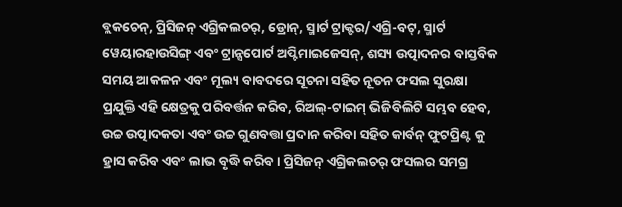ବ୍ଲକଚେନ୍, ପ୍ରିସିଜନ୍ ଏଗ୍ରିକଲଚର୍, ଡ୍ରୋନ୍, ସ୍ମାର୍ଟ ଟ୍ରାକ୍ଟର/ଏଗ୍ରି-ବଟ୍, ସ୍ମାର୍ଟ ୱେୟାରହାଉସିଙ୍ଗ୍ ଏବଂ ଟ୍ରାନ୍ସପୋର୍ଟ ଅପ୍ଟିମାଇଜେସନ୍, ଶସ୍ୟ ଉତ୍ପାଦନର ବାସ୍ତବିକ ସମୟ ଆକଳନ ଏବଂ ମୂଲ୍ୟ ବାବଦରେ ସୂଚନା ସହିତ ନୂତନ ଫସଲ ସୁରକ୍ଷା ପ୍ରଯୁକ୍ତି ଏହି କ୍ଷେତ୍ରକୁ ପରିବର୍ତ୍ତନ କରିବ, ରିଅଲ୍-ଟାଇମ୍ ଭିଜିବିଲିଟି ସମ୍ଭବ ହେବ, ଉଚ୍ଚ ଉତ୍ପାଦକତା ଏବଂ ଉଚ୍ଚ ଗୁଣବତ୍ତା ପ୍ରଦାନ କରିବା ସହିତ କାର୍ବନ୍ ଫୁଟପ୍ରିଣ୍ଟ କୁ ହ୍ରାସ କରିବ ଏବଂ ଲାଭ ବୃଦ୍ଧି କରିବ। ପ୍ରିସିଜନ୍ ଏଗ୍ରିକଲଚର୍ ଫସଲର ସମଗ୍ର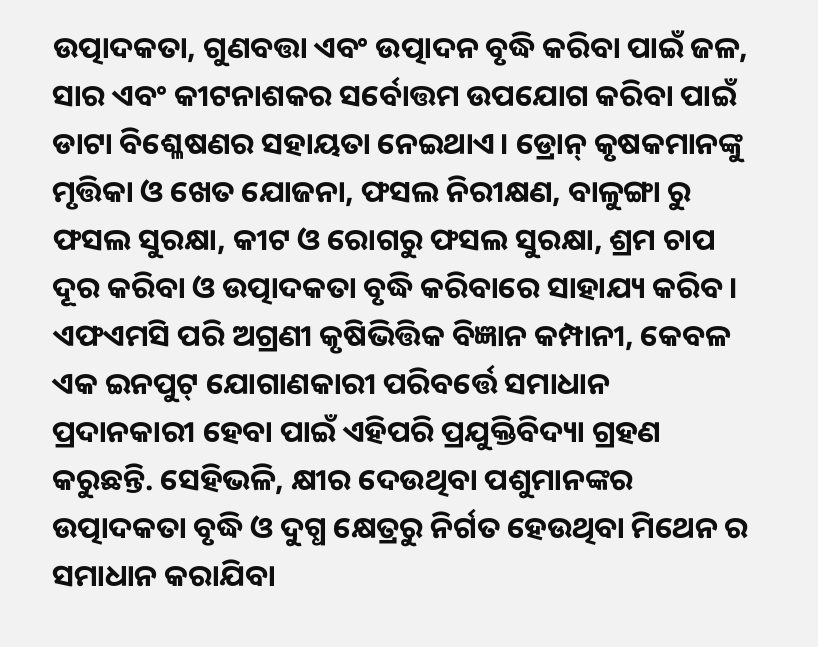ଉତ୍ପାଦକତା, ଗୁଣବତ୍ତା ଏବଂ ଉତ୍ପାଦନ ବୃଦ୍ଧି କରିବା ପାଇଁ ଜଳ, ସାର ଏବଂ କୀଟନାଶକର ସର୍ବୋତ୍ତମ ଉପଯୋଗ କରିବା ପାଇଁ ଡାଟା ବିଶ୍ଳେଷଣର ସହାୟତା ନେଇଥାଏ। ଡ୍ରୋନ୍ କୃଷକମାନଙ୍କୁ ମୃତ୍ତିକା ଓ ଖେତ ଯୋଜନା, ଫସଲ ନିରୀକ୍ଷଣ, ବାଳୁଙ୍ଗା ରୁ ଫସଲ ସୁରକ୍ଷା, କୀଟ ଓ ରୋଗରୁ ଫସଲ ସୁରକ୍ଷା, ଶ୍ରମ ଚାପ ଦୂର କରିବା ଓ ଉତ୍ପାଦକତା ବୃଦ୍ଧି କରିବାରେ ସାହାଯ୍ୟ କରିବ। ଏଫଏମସି ପରି ଅଗ୍ରଣୀ କୃଷିଭିତ୍ତିକ ବିଜ୍ଞାନ କମ୍ପାନୀ, କେବଳ ଏକ ଇନପୁଟ୍ ଯୋଗାଣକାରୀ ପରିବର୍ତ୍ତେ ସମାଧାନ ପ୍ରଦାନକାରୀ ହେବା ପାଇଁ ଏହିପରି ପ୍ରଯୁକ୍ତିବିଦ୍ୟା ଗ୍ରହଣ କରୁଛନ୍ତି. ସେହିଭଳି, କ୍ଷୀର ଦେଉଥିବା ପଶୁମାନଙ୍କର ଉତ୍ପାଦକତା ବୃଦ୍ଧି ଓ ଦୁଗ୍ଧ କ୍ଷେତ୍ରରୁ ନିର୍ଗତ ହେଉଥିବା ମିଥେନ ର ସମାଧାନ କରାଯିବା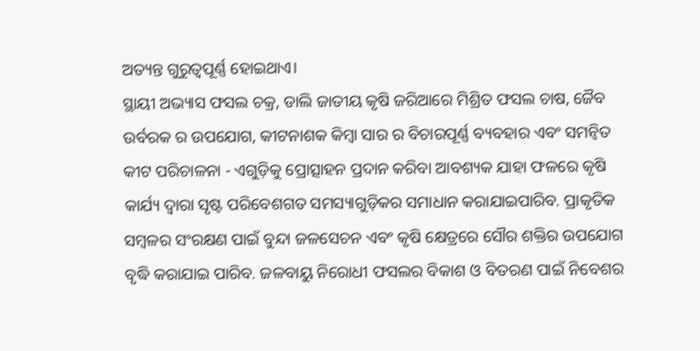ଅତ୍ୟନ୍ତ ଗୁରୁତ୍ୱପୂର୍ଣ୍ଣ ହୋଇଥାଏ।
ସ୍ଥାୟୀ ଅଭ୍ୟାସ ଫସଲ ଚକ୍ର, ଡାଲି ଜାତୀୟ କୃଷି ଜରିଆରେ ମିଶ୍ରିତ ଫସଲ ଚାଷ, ଜୈବ ଉର୍ବରକ ର ଉପଯୋଗ, କୀଟନାଶକ କିମ୍ବା ସାର ର ବିଚାରପୂର୍ଣ୍ଣ ବ୍ୟବହାର ଏବଂ ସମନ୍ୱିତ କୀଟ ପରିଚାଳନା - ଏଗୁଡ଼ିକୁ ପ୍ରୋତ୍ସାହନ ପ୍ରଦାନ କରିବା ଆବଶ୍ୟକ ଯାହା ଫଳରେ କୃଷି କାର୍ଯ୍ୟ ଦ୍ଵାରା ସୃଷ୍ଟ ପରିବେଶଗତ ସମସ୍ୟାଗୁଡ଼ିକର ସମାଧାନ କରାଯାଇପାରିବ. ପ୍ରାକୃତିକ ସମ୍ବଳର ସଂରକ୍ଷଣ ପାଇଁ ବୁନ୍ଦା ଜଳସେଚନ ଏବଂ କୃଷି କ୍ଷେତ୍ରରେ ସୌର ଶକ୍ତିର ଉପଯୋଗ ବୃଦ୍ଧି କରାଯାଇ ପାରିବ. ଜଳବାୟୁ ନିରୋଧୀ ଫସଲର ବିକାଶ ଓ ବିତରଣ ପାଇଁ ନିବେଶର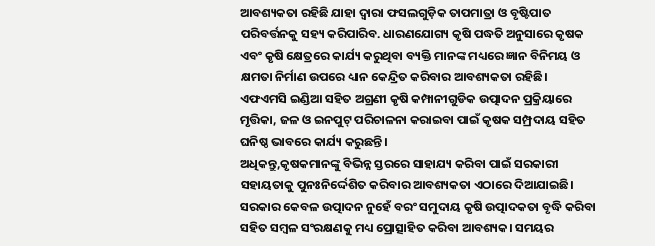ଆବଶ୍ୟକତା ରହିଛି ଯାହା ଦ୍ଵାରା ଫସଲଗୁଡ଼ିକ ତାପମାତ୍ରା ଓ ବୃଷ୍ଟିପାତ ପରିବର୍ତ୍ତନକୁ ସହ୍ୟ କରିପାରିବ. ଧାରଣଯୋଗ୍ୟ କୃଷି ପଦ୍ଧତି ଅନୁସାରେ କୃଷକ ଏବଂ କୃଷି କ୍ଷେତ୍ରରେ କାର୍ଯ୍ୟ କରୁଥିବା ବ୍ୟକ୍ତି ମାନଙ୍କ ମଧ୍ୟରେ ଜ୍ଞାନ ବିନିମୟ ଓ କ୍ଷମତା ନିର୍ମାଣ ଉପରେ ଧ୍ୟାନ କେନ୍ଦ୍ରିତ କରିବାର ଆବଶ୍ୟକତା ରହିଛି। ଏଫଏମସି ଇଣ୍ଡିଆ ସହିତ ଅଗ୍ରଣୀ କୃଷି କମ୍ପାନୀଗୁଡିକ ଉତ୍ପାଦନ ପ୍ରକ୍ରିୟାରେ ମୃତ୍ତିକା, ଜଳ ଓ ଇନପୁଟ୍ ପରିଚାଳନା କରାଇବା ପାଇଁ କୃଷକ ସମ୍ପ୍ରଦାୟ ସହିତ ଘନିଷ୍ଠ ଭାବରେ କାର୍ଯ୍ୟ କରୁଛନ୍ତି।
ଅଧିକନ୍ତୁ,କୃଷକମାନଙ୍କୁ ବିଭିନ୍ନ ସ୍ତରରେ ସାହାଯ୍ୟ କରିବା ପାଇଁ ସରକାରୀ ସହାୟତାକୁ ପୁନଃନିର୍ଦ୍ଦେଶିତ କରିବାର ଆବଶ୍ୟକତା ଏଠାରେ ଦିଆଯାଇଛି। ସରକାର କେବଳ ଉତ୍ପାଦନ ନୁହେଁ ବରଂ ସମୁଦାୟ କୃଷି ଉତ୍ପାଦକତା ବୃଦ୍ଧି କରିବା ସହିତ ସମ୍ବଳ ସଂରକ୍ଷଣକୁ ମଧ୍ୟ ପ୍ରୋତ୍ସାହିତ କରିବା ଆବଶ୍ୟକ। ସମୟର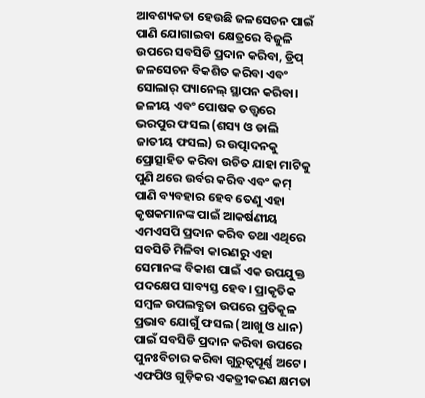ଆବଶ୍ୟକତା ହେଉଛି ଜଳସେଚନ ପାଇଁ ପାଣି ଯୋଗାଇବା କ୍ଷେତ୍ରରେ ବିଜୁଳି ଉପରେ ସବସିଡି ପ୍ରଦାନ କରିବା, ଡ୍ରିପ୍ ଜଳସେଚନ ବିକଶିତ କରିବା ଏବଂ ସୋଲାର୍ ପ୍ୟାନେଲ୍ ସ୍ଥାପନ କରିବା। ଜଳୀୟ ଏବଂ ପୋଷକ ତତ୍ତ୍ଵରେ ଭରପୁର ଫସଲ (ଶସ୍ୟ ଓ ଡାଲି ଜାତୀୟ ଫସଲ) ର ଉତ୍ପାଦନକୁ ପ୍ରୋତ୍ସାହିତ କରିବା ଉଚିତ ଯାହା ମାଟିକୁ ପୁଣି ଥରେ ଉର୍ବର କରିବ ଏବଂ କମ୍ ପାଣି ବ୍ୟବହାର ହେବ ତେଣୁ ଏହା କୃଷକମାନଙ୍କ ପାଇଁ ଆକର୍ଷଣୀୟ ଏମଏସପି ପ୍ରଦାନ କରିବ ତଥା ଏଥିରେ ସବସିଡି ମିଳିବା କାରଣରୁ ଏହା ସେମାନଙ୍କ ବିକାଶ ପାଇଁ ଏକ ଉପଯୁକ୍ତ ପଦକ୍ଷେପ ସାବ୍ୟସ୍ତ ହେବ। ପ୍ରାକୃତିକ ସମ୍ବଳ ଉପଲବ୍ଧତା ଉପରେ ପ୍ରତିକୂଳ ପ୍ରଭାବ ଯୋଗୁଁ ଫସଲ (ଆଖୁ ଓ ଧାନ) ପାଇଁ ସବସିଡି ପ୍ରଦାନ କରିବା ଉପରେ ପୁନଃବିଚାର କରିବା ଗୁରୁତ୍ୱପୂର୍ଣ୍ଣ ଅଟେ। ଏଫପିଓ ଗୁଡ଼ିକର ଏକତ୍ରୀକରଣ କ୍ଷମତା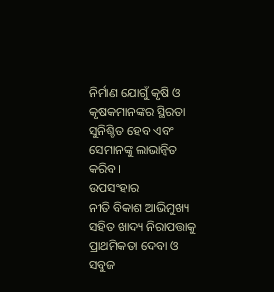ନିର୍ମାଣ ଯୋଗୁଁ କୃଷି ଓ କୃଷକମାନଙ୍କର ସ୍ଥିରତା ସୁନିଶ୍ଚିତ ହେବ ଏବଂ ସେମାନଙ୍କୁ ଲାଭାନ୍ଵିତ କରିବ।
ଉପସଂହାର
ନୀତି ବିକାଶ ଆଭିମୁଖ୍ୟ ସହିତ ଖାଦ୍ୟ ନିରାପତ୍ତାକୁ ପ୍ରାଥମିକତା ଦେବା ଓ ସବୁଜ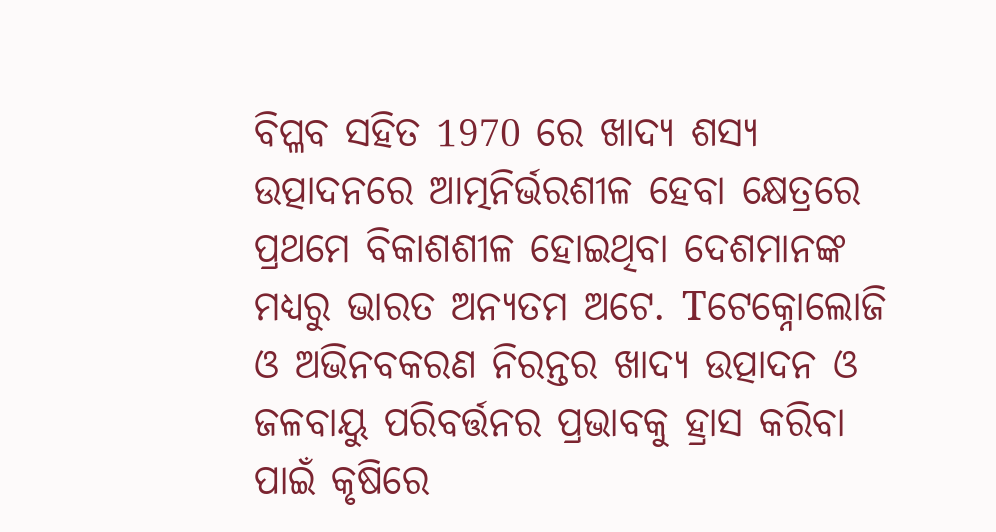ବିପ୍ଳବ ସହିତ 1970 ରେ ଖାଦ୍ୟ ଶସ୍ୟ ଉତ୍ପାଦନରେ ଆତ୍ମନିର୍ଭରଶୀଳ ହେବା କ୍ଷେତ୍ରରେ ପ୍ରଥମେ ବିକାଶଶୀଳ ହୋଇଥିବା ଦେଶମାନଙ୍କ ମଧ୍ୟରୁ ଭାରତ ଅନ୍ୟତମ ଅଟେ. Tଟେକ୍ନୋଲୋଜି ଓ ଅଭିନବକରଣ ନିରନ୍ତର ଖାଦ୍ୟ ଉତ୍ପାଦନ ଓ ଜଳବାୟୁ ପରିବର୍ତ୍ତନର ପ୍ରଭାବକୁ ହ୍ରାସ କରିବା ପାଇଁ କୃଷିରେ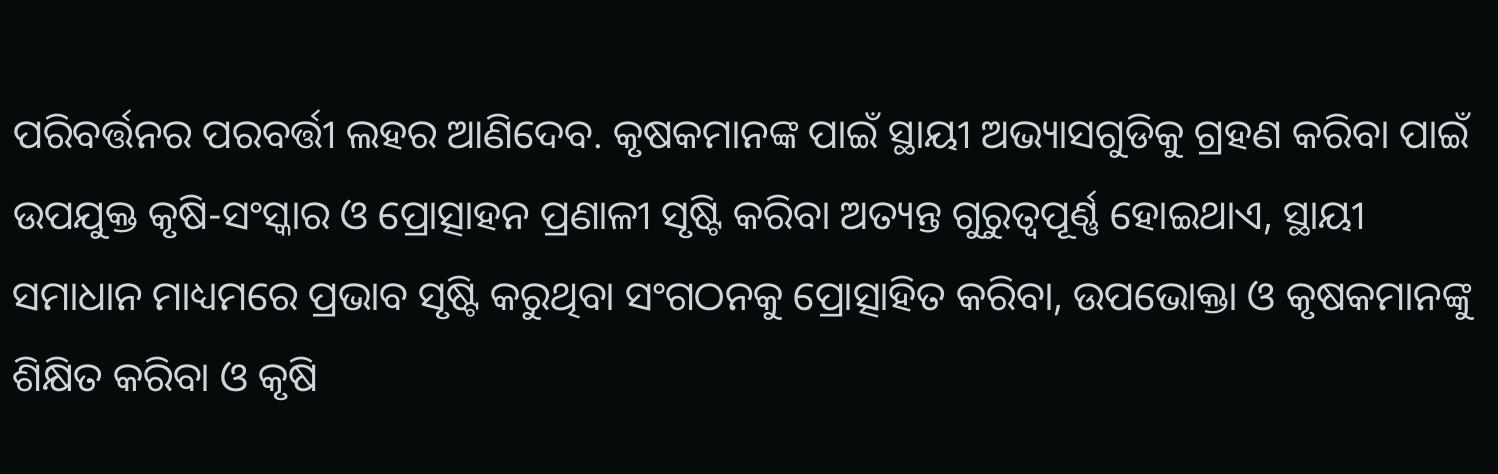ପରିବର୍ତ୍ତନର ପରବର୍ତ୍ତୀ ଲହର ଆଣିଦେବ. କୃଷକମାନଙ୍କ ପାଇଁ ସ୍ଥାୟୀ ଅଭ୍ୟାସଗୁଡିକୁ ଗ୍ରହଣ କରିବା ପାଇଁ ଉପଯୁକ୍ତ କୃଷି-ସଂସ୍କାର ଓ ପ୍ରୋତ୍ସାହନ ପ୍ରଣାଳୀ ସୃଷ୍ଟି କରିବା ଅତ୍ୟନ୍ତ ଗୁରୁତ୍ୱପୂର୍ଣ୍ଣ ହୋଇଥାଏ, ସ୍ଥାୟୀ ସମାଧାନ ମାଧ୍ୟମରେ ପ୍ରଭାବ ସୃଷ୍ଟି କରୁଥିବା ସଂଗଠନକୁ ପ୍ରୋତ୍ସାହିତ କରିବା, ଉପଭୋକ୍ତା ଓ କୃଷକମାନଙ୍କୁ ଶିକ୍ଷିତ କରିବା ଓ କୃଷି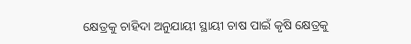କ୍ଷେତ୍ରକୁ ଚାହିଦା ଅନୁଯାୟୀ ସ୍ଥାୟୀ ଚାଷ ପାଇଁ କୃଷି କ୍ଷେତ୍ରକୁ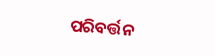ପରିବର୍ତ୍ତନ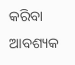କରିବା ଆବଶ୍ୟକ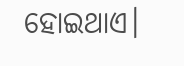ହୋଇଥାଏ।